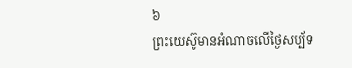៦
ព្រះយេស៊ូមានអំណាចលើថ្ងៃសប្ប័ទ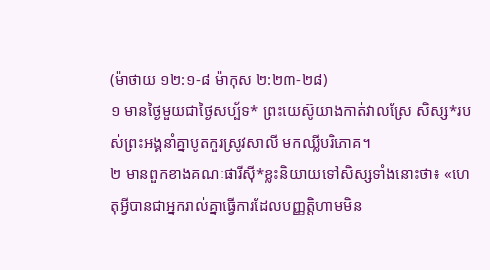(ម៉ាថាយ ១២:១-៨ ម៉ាកុស ២:២៣-២៨)
១ មានថ្ងៃមួយជាថ្ងៃសប្ប័ទ* ព្រះយេស៊ូយាងកាត់វាលស្រែ សិស្ស*របស់ព្រះអង្គនាំគ្នាបូតកួរស្រូវសាលី មកឈ្លីបរិភោគ។
២ មានពួកខាងគណៈផារីស៊ី*ខ្លះនិយាយទៅសិស្សទាំងនោះថា៖ «ហេតុអ្វីបានជាអ្នករាល់គ្នាធ្វើការដែលបញ្ញត្តិហាមមិន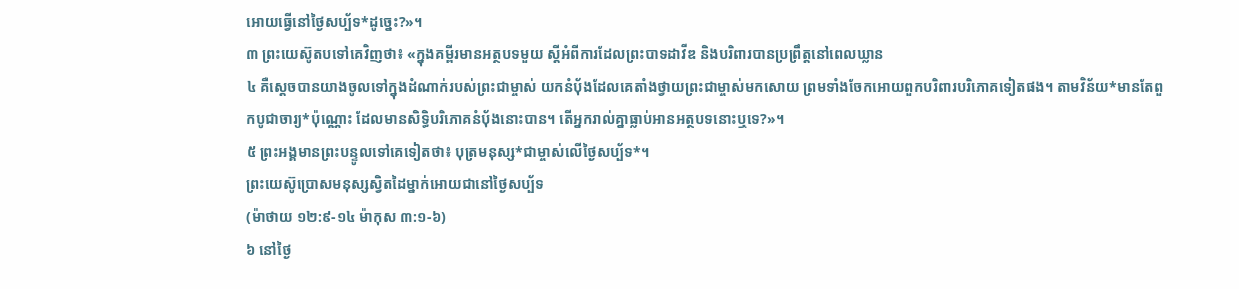អោយធ្វើនៅថ្ងៃសប្ប័ទ*ដូច្នេះ?»។
៣ ព្រះយេស៊ូតបទៅគេវិញថា៖ «ក្នុងគម្ពីរមានអត្ថបទមួយ ស្ដីអំពីការដែលព្រះបាទដាវីឌ និងបរិពារបានប្រព្រឹត្តនៅពេលឃ្លាន
៤ គឺស្ដេចបានយាងចូលទៅក្នុងដំណាក់របស់ព្រះជាម្ចាស់ យកនំបុ័ងដែលគេតាំងថ្វាយព្រះជាម្ចាស់មកសោយ ព្រមទាំងចែកអោយពួកបរិពារបរិភោគទៀតផង។ តាមវិន័យ*មានតែពួកបូជាចារ្យ*ប៉ុណ្ណោះ ដែលមានសិទ្ធិបរិភោគនំបុ័ងនោះបាន។ តើអ្នករាល់គ្នាធ្លាប់អានអត្ថបទនោះឬទេ?»។
៥ ព្រះអង្គមានព្រះបន្ទូលទៅគេទៀតថា៖ បុត្រមនុស្ស*ជាម្ចាស់លើថ្ងៃសប្ប័ទ*។
ព្រះយេស៊ូប្រោសមនុស្សស្វិតដៃម្នាក់អោយជានៅថ្ងៃសប្ប័ទ
(ម៉ាថាយ ១២:៩-១៤ ម៉ាកុស ៣:១-៦)
៦ នៅថ្ងៃ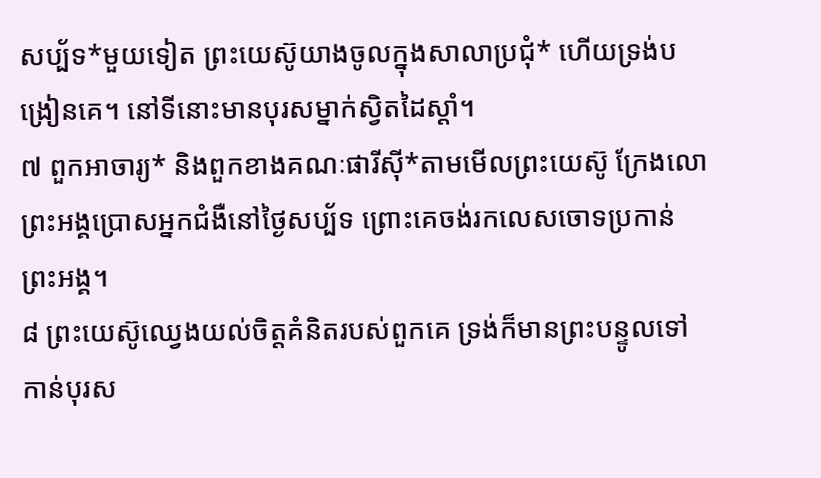សប្ប័ទ*មួយទៀត ព្រះយេស៊ូយាងចូលក្នុងសាលាប្រជុំ* ហើយទ្រង់បង្រៀនគេ។ នៅទីនោះមានបុរសម្នាក់ស្វិតដៃស្ដាំ។
៧ ពួកអាចារ្យ* និងពួកខាងគណៈផារីស៊ី*តាមមើលព្រះយេស៊ូ ក្រែងលោព្រះអង្គប្រោសអ្នកជំងឺនៅថ្ងៃសប្ប័ទ ព្រោះគេចង់រកលេសចោទប្រកាន់ព្រះអង្គ។
៨ ព្រះយេស៊ូឈ្វេងយល់ចិត្តគំនិតរបស់ពួកគេ ទ្រង់ក៏មានព្រះបន្ទូលទៅកាន់បុរស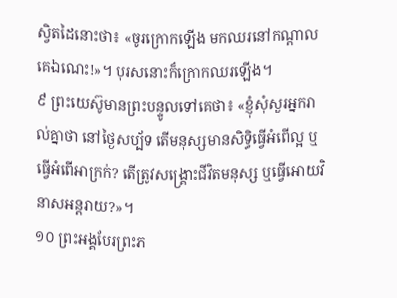ស្វិតដៃនោះថា៖ «ចូរក្រោកឡើង មកឈរនៅកណ្ដាលគេឯណេះ!»។ បុរសនោះក៏ក្រោកឈរឡើង។
៩ ព្រះយេស៊ូមានព្រះបន្ទូលទៅគេថា៖ «ខ្ញុំសុំសួរអ្នករាល់គ្នាថា នៅថ្ងៃសប្ប័ទ តើមនុស្សមានសិទ្ធិធ្វើអំពើល្អ ឬធ្វើអំពើអាក្រក់? តើត្រូវសង្គ្រោះជីវិតមនុស្ស ឬធ្វើអោយវិនាសអន្តរាយ?»។
១០ ព្រះអង្គបែរព្រះភ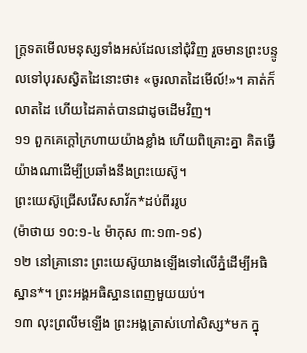ក្ត្រទតមើលមនុស្សទាំងអស់ដែលនៅជុំវិញ រួចមានព្រះបន្ទូលទៅបុរសស្វិតដៃនោះថា៖ «ចូរលាតដៃមើល៍!»។ គាត់ក៏លាតដៃ ហើយដៃគាត់បានជាដូចដើមវិញ។
១១ ពួកគេក្ដៅក្រហាយយ៉ាងខ្លាំង ហើយពិគ្រោះគ្នា គិតធ្វើយ៉ាងណាដើម្បីប្រឆាំងនឹងព្រះយេស៊ូ។
ព្រះយេស៊ូជ្រើសរើសសាវ័ក*ដប់ពីររូប
(ម៉ាថាយ ១០:១-៤ ម៉ាកុស ៣:១៣-១៩)
១២ នៅគ្រានោះ ព្រះយេស៊ូយាងឡើងទៅលើភ្នំដើម្បីអធិស្ឋាន*។ ព្រះអង្គអធិស្ឋានពេញមួយយប់។
១៣ លុះព្រលឹមឡើង ព្រះអង្គត្រាស់ហៅសិស្ស*មក ក្នុ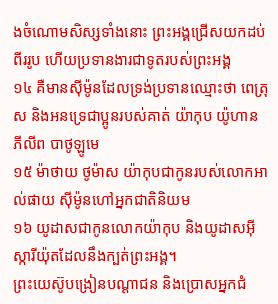ងចំណោមសិស្សទាំងនោះ ព្រះអង្គជ្រើសយកដប់ពីររូប ហើយប្រទានងារជាទូតរបស់ព្រះអង្គ
១៤ គឺមានស៊ីម៉ូនដែលទ្រង់ប្រទានឈ្មោះថា ពេត្រុស និងអនទ្រេជាប្អូនរបស់គាត់ យ៉ាកុប យ៉ូហាន ភីលីព បាថូឡូមេ
១៥ ម៉ាថាយ ថូម៉ាស យ៉ាកុបជាកូនរបស់លោកអាល់ផាយ ស៊ីម៉ូនហៅអ្នកជាតិនិយម
១៦ យូដាសជាកូនលោកយ៉ាកុប និងយូដាសអ៊ីស្ការីយ៉ុតដែលនឹងក្បត់ព្រះអង្គ។
ព្រះយេស៊ូបង្រៀនបណ្ដាជន និងប្រោសអ្នកជំ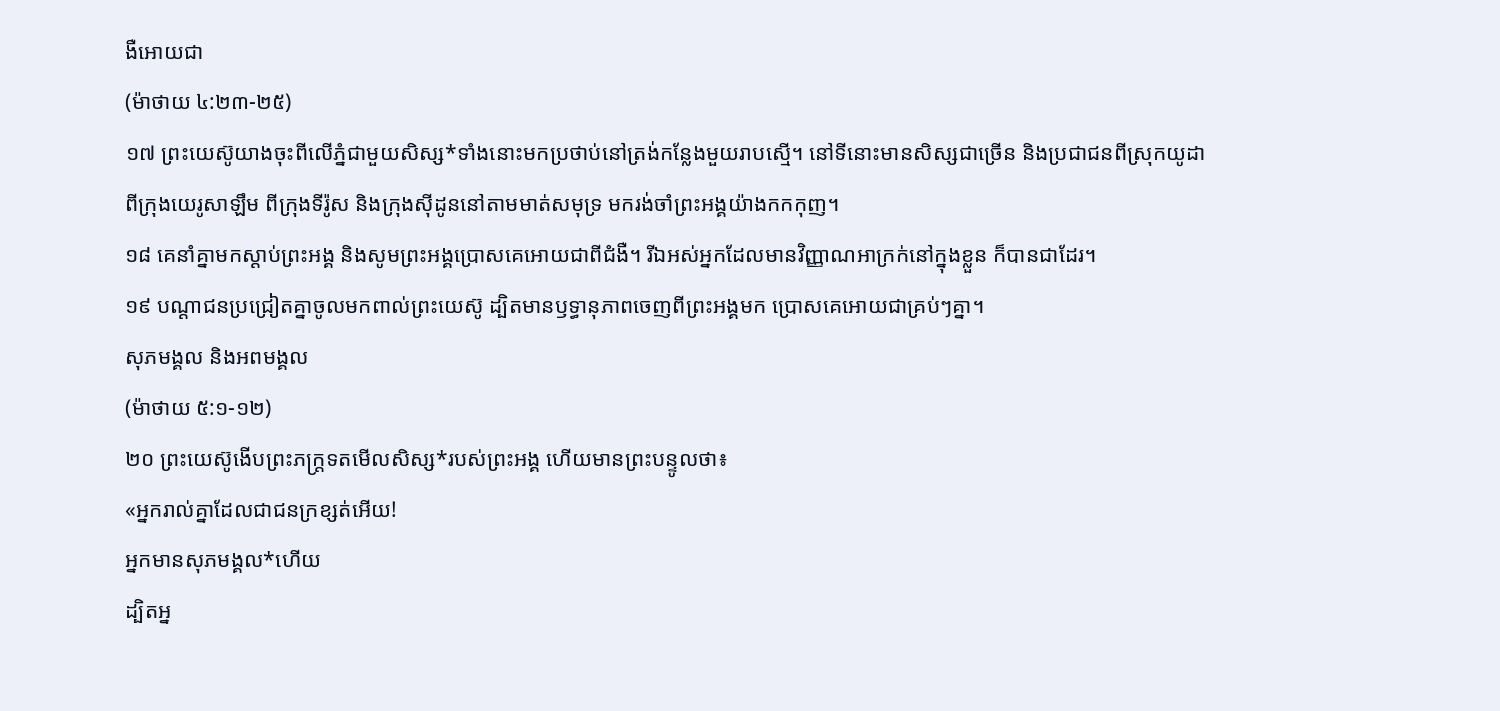ងឺអោយជា
(ម៉ាថាយ ៤:២៣-២៥)
១៧ ព្រះយេស៊ូយាងចុះពីលើភ្នំជាមួយសិស្ស*ទាំងនោះមកប្រថាប់នៅត្រង់កន្លែងមួយរាបស្មើ។ នៅទីនោះមានសិស្សជាច្រើន និងប្រជាជនពីស្រុកយូដា ពីក្រុងយេរូសាឡឹម ពីក្រុងទីរ៉ូស និងក្រុងស៊ីដូននៅតាមមាត់សមុទ្រ មករង់ចាំព្រះអង្គយ៉ាងកកកុញ។
១៨ គេនាំគ្នាមកស្ដាប់ព្រះអង្គ និងសូមព្រះអង្គប្រោសគេអោយជាពីជំងឺ។ រីឯអស់អ្នកដែលមានវិញ្ញាណអាក្រក់នៅក្នុងខ្លួន ក៏បានជាដែរ។
១៩ បណ្ដាជនប្រជ្រៀតគ្នាចូលមកពាល់ព្រះយេស៊ូ ដ្បិតមានឫទ្ធានុភាពចេញពីព្រះអង្គមក ប្រោសគេអោយជាគ្រប់ៗគ្នា។
សុភមង្គល និងអពមង្គល
(ម៉ាថាយ ៥:១-១២)
២០ ព្រះយេស៊ូងើបព្រះភក្ត្រទតមើលសិស្ស*របស់ព្រះអង្គ ហើយមានព្រះបន្ទូលថា៖
«អ្នករាល់គ្នាដែលជាជនក្រខ្សត់អើយ!
អ្នកមានសុភមង្គល*ហើយ
ដ្បិតអ្ន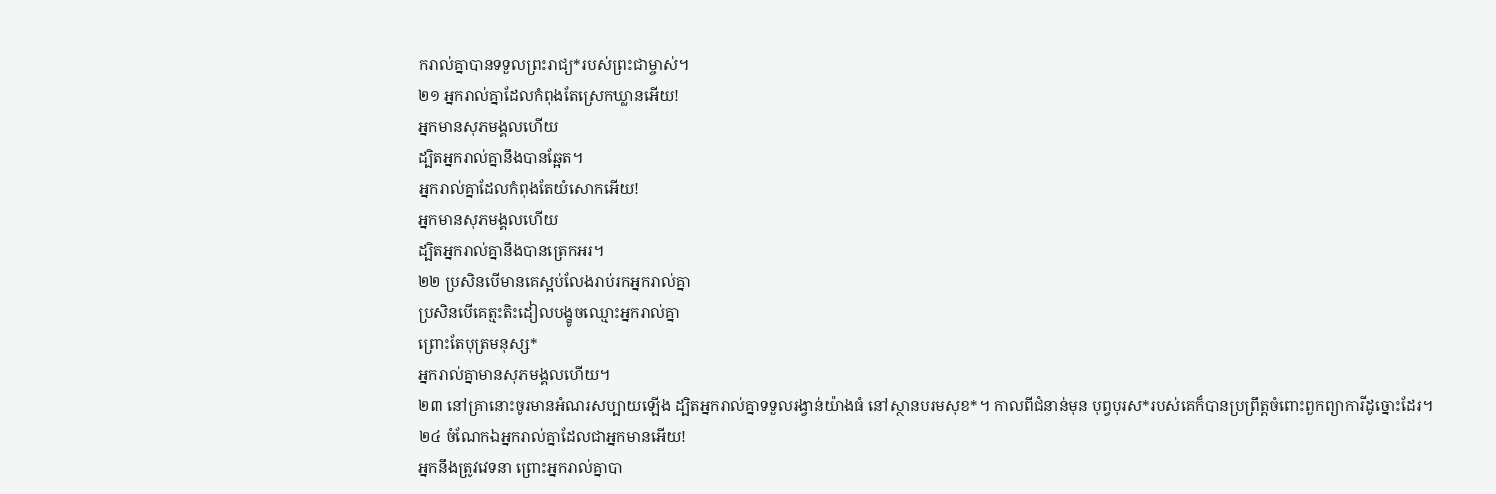ករាល់គ្នាបានទទួលព្រះរាជ្យ*របស់ព្រះជាម្ចាស់។
២១ អ្នករាល់គ្នាដែលកំពុងតែស្រេកឃ្លានអើយ!
អ្នកមានសុភមង្គលហើយ
ដ្បិតអ្នករាល់គ្នានឹងបានឆ្អែត។
អ្នករាល់គ្នាដែលកំពុងតែយំសោកអើយ!
អ្នកមានសុភមង្គលហើយ
ដ្បិតអ្នករាល់គ្នានឹងបានត្រេកអរ។
២២ ប្រសិនបើមានគេស្អប់លែងរាប់រកអ្នករាល់គ្នា
ប្រសិនបើគេត្មះតិះដៀលបង្ខូចឈ្មោះអ្នករាល់គ្នា
ព្រោះតែបុត្រមនុស្ស*
អ្នករាល់គ្នាមានសុភមង្គលហើយ។
២៣ នៅគ្រានោះចូរមានអំណរសប្បាយឡើង ដ្បិតអ្នករាល់គ្នាទទួលរង្វាន់យ៉ាងធំ នៅស្ថានបរមសុខ*។ កាលពីជំនាន់មុន បុព្វបុរស*របស់គេក៏បានប្រព្រឹត្តចំពោះពួកព្យាការីដូច្នោះដែរ។
២៤ ចំណែកឯអ្នករាល់គ្នាដែលជាអ្នកមានអើយ!
អ្នកនឹងត្រូវវេទនា ព្រោះអ្នករាល់គ្នាបា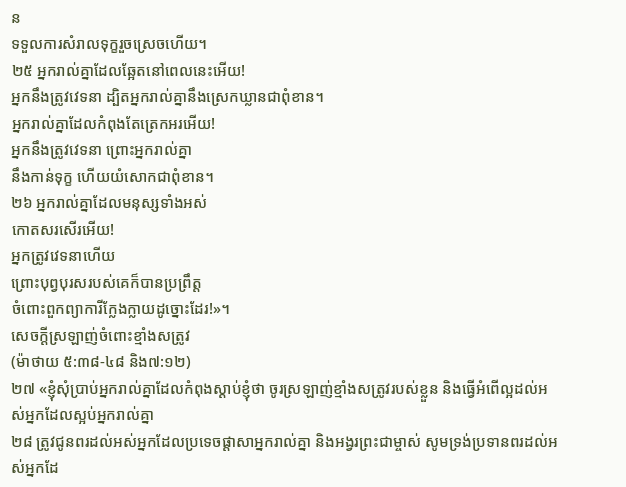ន
ទទួលការសំរាលទុក្ខរួចស្រេចហើយ។
២៥ អ្នករាល់គ្នាដែលឆ្អែតនៅពេលនេះអើយ!
អ្នកនឹងត្រូវវេទនា ដ្បិតអ្នករាល់គ្នានឹងស្រេកឃ្លានជាពុំខាន។
អ្នករាល់គ្នាដែលកំពុងតែត្រេកអរអើយ!
អ្នកនឹងត្រូវវេទនា ព្រោះអ្នករាល់គ្នា
នឹងកាន់ទុក្ខ ហើយយំសោកជាពុំខាន។
២៦ អ្នករាល់គ្នាដែលមនុស្សទាំងអស់
កោតសរសើរអើយ!
អ្នកត្រូវវេទនាហើយ
ព្រោះបុព្វបុរសរបស់គេក៏បានប្រព្រឹត្ត
ចំពោះពួកព្យាការីក្លែងក្លាយដូច្នោះដែរ!»។
សេចក្ដីស្រឡាញ់ចំពោះខ្មាំងសត្រូវ
(ម៉ាថាយ ៥:៣៨-៤៨ និង៧:១២)
២៧ «ខ្ញុំសុំប្រាប់អ្នករាល់គ្នាដែលកំពុងស្ដាប់ខ្ញុំថា ចូរស្រឡាញ់ខ្មាំងសត្រូវរបស់ខ្លួន និងធ្វើអំពើល្អដល់អស់អ្នកដែលស្អប់អ្នករាល់គ្នា
២៨ ត្រូវជូនពរដល់អស់អ្នកដែលប្រទេចផ្ដាសាអ្នករាល់គ្នា និងអង្វរព្រះជាម្ចាស់ សូមទ្រង់ប្រទានពរដល់អស់អ្នកដែ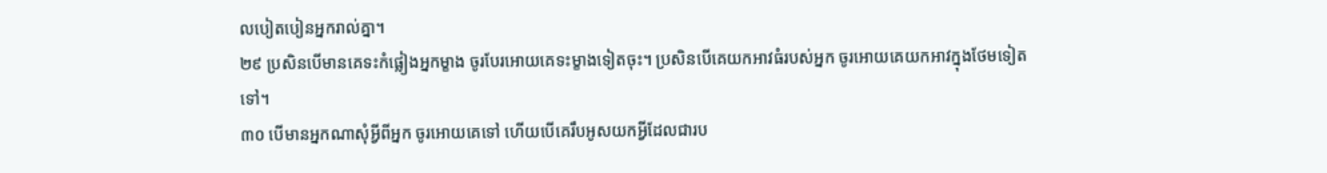លបៀតបៀនអ្នករាល់គ្នា។
២៩ ប្រសិនបើមានគេទះកំផ្លៀងអ្នកម្ខាង ចូរបែរអោយគេទះម្ខាងទៀតចុះ។ ប្រសិនបើគេយកអាវធំរបស់អ្នក ចូរអោយគេយកអាវក្នុងថែមទៀតទៅ។
៣០ បើមានអ្នកណាសុំអ្វីពីអ្នក ចូរអោយគេទៅ ហើយបើគេរឹបអូសយកអ្វីដែលជារប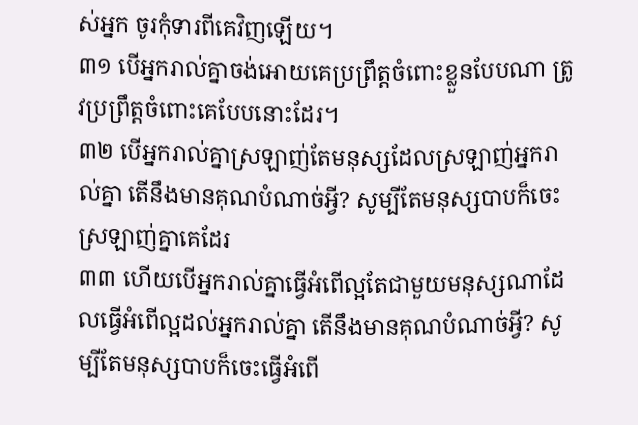ស់អ្នក ចូរកុំទារពីគេវិញឡើយ។
៣១ បើអ្នករាល់គ្នាចង់អោយគេប្រព្រឹត្តចំពោះខ្លួនបែបណា ត្រូវប្រព្រឹត្តចំពោះគេបែបនោះដែរ។
៣២ បើអ្នករាល់គ្នាស្រឡាញ់តែមនុស្សដែលស្រឡាញ់អ្នករាល់គ្នា តើនឹងមានគុណបំណាច់អ្វី? សូម្បីតែមនុស្សបាបក៏ចេះស្រឡាញ់គ្នាគេដែរ
៣៣ ហើយបើអ្នករាល់គ្នាធ្វើអំពើល្អតែជាមួយមនុស្សណាដែលធ្វើអំពើល្អដល់អ្នករាល់គ្នា តើនឹងមានគុណបំណាច់អ្វី? សូម្បីតែមនុស្សបាបក៏ចេះធ្វើអំពើ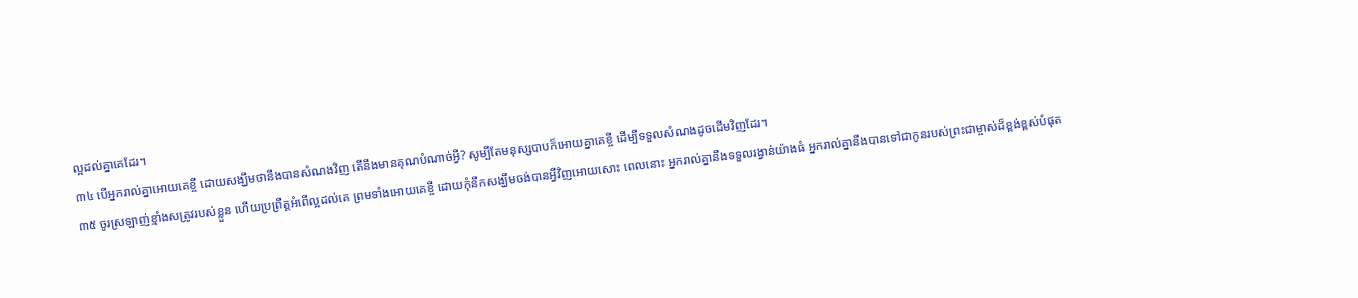ល្អដល់គ្នាគេដែរ។
៣៤ បើអ្នករាល់គ្នាអោយគេខ្ចី ដោយសង្ឃឹមថានឹងបានសំណងវិញ តើនឹងមានគុណបំណាច់អ្វី? សូម្បីតែមនុស្សបាបក៏អោយគ្នាគេខ្ចី ដើម្បីទទួលសំណងដូចដើមវិញដែរ។
៣៥ ចូរស្រឡាញ់ខ្មាំងសត្រូវរបស់ខ្លួន ហើយប្រព្រឹត្តអំពើល្អដល់គេ ព្រមទាំងអោយគេខ្ចី ដោយកុំនឹកសង្ឃឹមចង់បានអ្វីវិញអោយសោះ ពេលនោះ អ្នករាល់គ្នានឹងទទួលរង្វាន់យ៉ាងធំ អ្នករាល់គ្នានឹងបានទៅជាកូនរបស់ព្រះជាម្ចាស់ដ៏ខ្ពង់ខ្ពស់បំផុត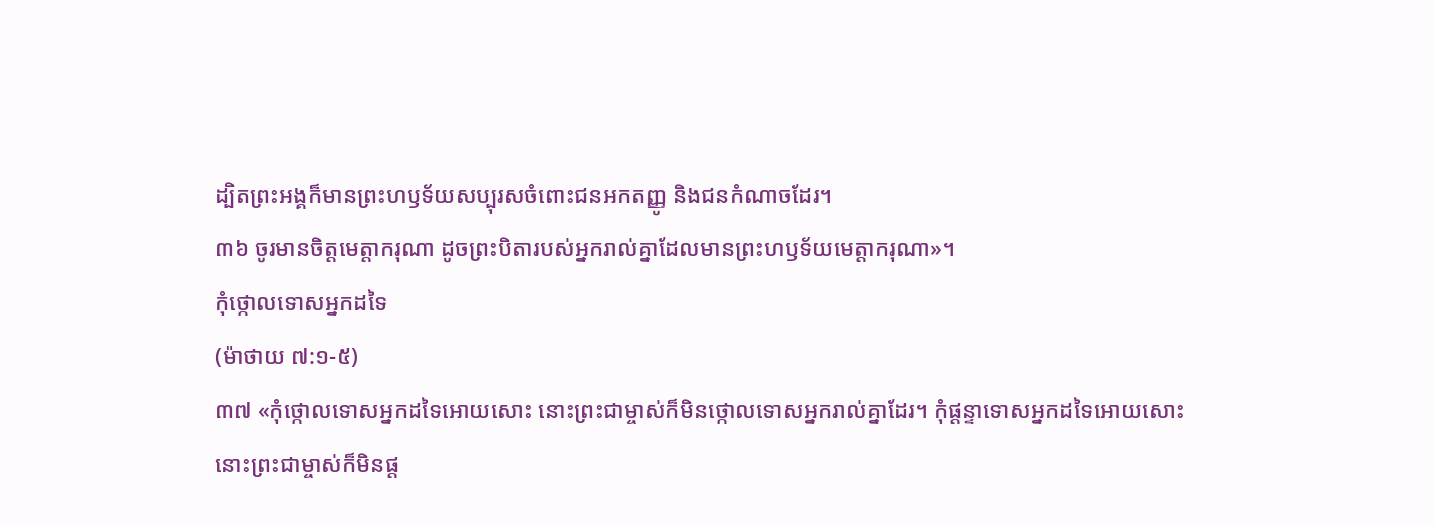ដ្បិតព្រះអង្គក៏មានព្រះហឫទ័យសប្បុរសចំពោះជនអកតញ្ញូ និងជនកំណាចដែរ។
៣៦ ចូរមានចិត្តមេត្តាករុណា ដូចព្រះបិតារបស់អ្នករាល់គ្នាដែលមានព្រះហឫទ័យមេត្តាករុណា»។
កុំថ្កោលទោសអ្នកដទៃ
(ម៉ាថាយ ៧:១-៥)
៣៧ «កុំថ្កោលទោសអ្នកដទៃអោយសោះ នោះព្រះជាម្ចាស់ក៏មិនថ្កោលទោសអ្នករាល់គ្នាដែរ។ កុំផ្ដន្ទាទោសអ្នកដទៃអោយសោះ នោះព្រះជាម្ចាស់ក៏មិនផ្ដ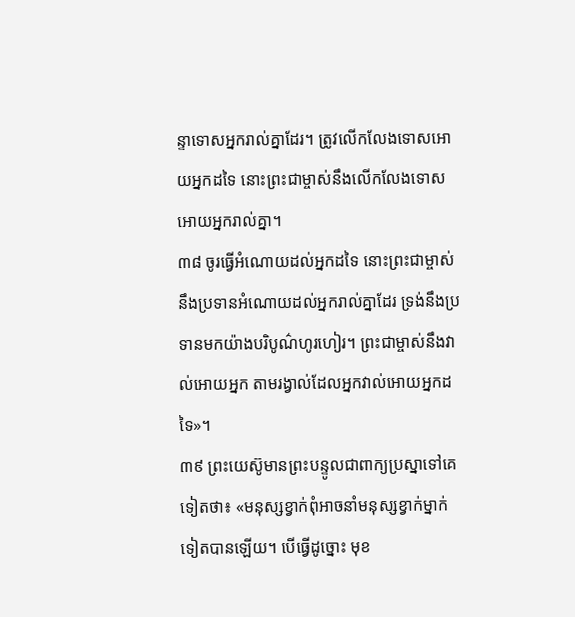ន្ទាទោសអ្នករាល់គ្នាដែរ។ ត្រូវលើកលែងទោសអោយអ្នកដទៃ នោះព្រះជាម្ចាស់នឹងលើកលែងទោសអោយអ្នករាល់គ្នា។
៣៨ ចូរធ្វើអំណោយដល់អ្នកដទៃ នោះព្រះជាម្ចាស់នឹងប្រទានអំណោយដល់អ្នករាល់គ្នាដែរ ទ្រង់នឹងប្រទានមកយ៉ាងបរិបូណ៌ហូរហៀរ។ ព្រះជាម្ចាស់នឹងវាល់អោយអ្នក តាមរង្វាល់ដែលអ្នកវាល់អោយអ្នកដទៃ»។
៣៩ ព្រះយេស៊ូមានព្រះបន្ទូលជាពាក្យប្រស្នាទៅគេទៀតថា៖ «មនុស្សខ្វាក់ពុំអាចនាំមនុស្សខ្វាក់ម្នាក់ទៀតបានឡើយ។ បើធ្វើដូច្នោះ មុខ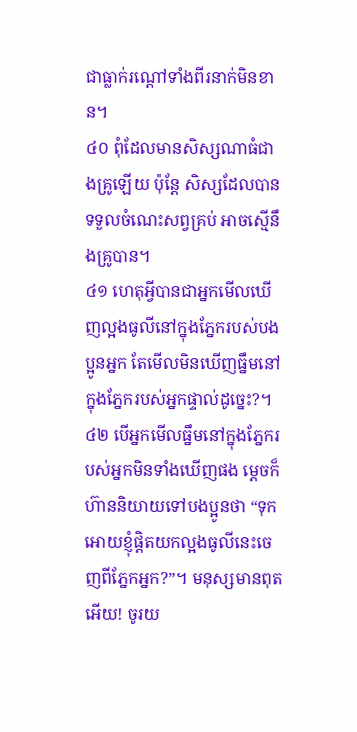ជាធ្លាក់រណ្ដៅទាំងពីរនាក់មិនខាន។
៤០ ពុំដែលមានសិស្សណាធំជាងគ្រូឡើយ ប៉ុន្តែ សិស្សដែលបានទទួលចំណេះសព្វគ្រប់ អាចស្មើនឹងគ្រូបាន។
៤១ ហេតុអ្វីបានជាអ្នកមើលឃើញល្អងធូលីនៅក្នុងភ្នែករបស់បងប្អូនអ្នក តែមើលមិនឃើញធ្នឹមនៅក្នុងភ្នែករបស់អ្នកផ្ទាល់ដូច្នេះ?។
៤២ បើអ្នកមើលធ្នឹមនៅក្នុងភ្នែករបស់អ្នកមិនទាំងឃើញផង ម្ដេចក៏ហ៊ាននិយាយទៅបងប្អូនថា “ទុកអោយខ្ញុំផ្ដិតយកល្អងធូលីនេះចេញពីភ្នែកអ្នក?”។ មនុស្សមានពុតអើយ! ចូរយ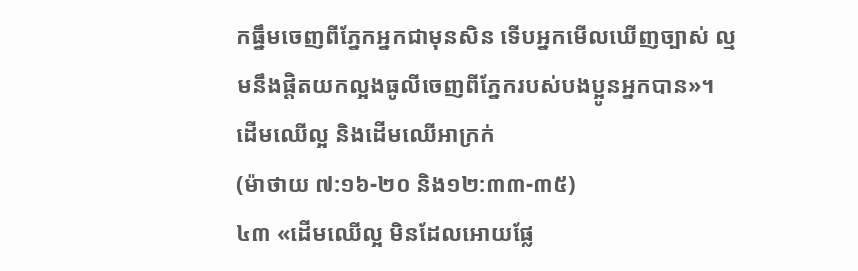កធ្នឹមចេញពីភ្នែកអ្នកជាមុនសិន ទើបអ្នកមើលឃើញច្បាស់ ល្មមនឹងផ្ដិតយកល្អងធូលីចេញពីភ្នែករបស់បងប្អូនអ្នកបាន»។
ដើមឈើល្អ និងដើមឈើអាក្រក់
(ម៉ាថាយ ៧:១៦-២០ និង១២:៣៣-៣៥)
៤៣ «ដើមឈើល្អ មិនដែលអោយផ្លែ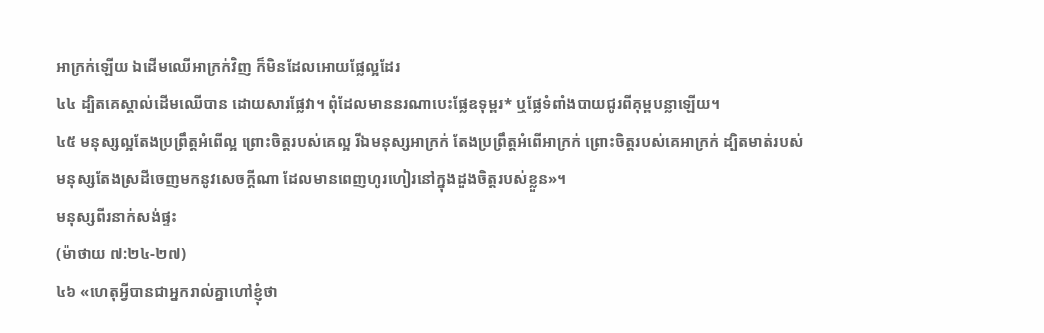អាក្រក់ឡើយ ឯដើមឈើអាក្រក់វិញ ក៏មិនដែលអោយផ្លែល្អដែរ
៤៤ ដ្បិតគេស្គាល់ដើមឈើបាន ដោយសារផ្លែវា។ ពុំដែលមាននរណាបេះផ្លែឧទុម្ពរ* ឬផ្លែទំពាំងបាយជូរពីគុម្ពបន្លាឡើយ។
៤៥ មនុស្សល្អតែងប្រព្រឹត្តអំពើល្អ ព្រោះចិត្តរបស់គេល្អ រីឯមនុស្សអាក្រក់ តែងប្រព្រឹត្តអំពើអាក្រក់ ព្រោះចិត្តរបស់គេអាក្រក់ ដ្បិតមាត់របស់មនុស្សតែងស្រដីចេញមកនូវសេចក្ដីណា ដែលមានពេញហូរហៀរនៅក្នុងដួងចិត្តរបស់ខ្លួន»។
មនុស្សពីរនាក់សង់ផ្ទះ
(ម៉ាថាយ ៧:២៤-២៧)
៤៦ «ហេតុអ្វីបានជាអ្នករាល់គ្នាហៅខ្ញុំថា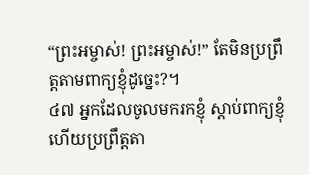“ព្រះអម្ចាស់! ព្រះអម្ចាស់!” តែមិនប្រព្រឹត្តតាមពាក្យខ្ញុំដូច្នេះ?។
៤៧ អ្នកដែលចូលមករកខ្ញុំ ស្ដាប់ពាក្យខ្ញុំ ហើយប្រព្រឹត្តតា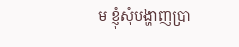ម ខ្ញុំសុំបង្ហាញប្រា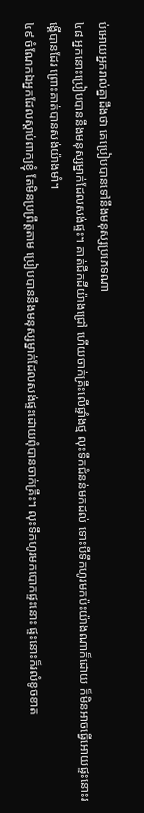ប់អោយអ្នករាល់គ្នាដឹងថា គេប្រៀបបានទៅនឹងមនុស្សប្រភេទណា
៤៨ អ្នកនោះប្រៀបបាននឹងមនុស្សម្នាក់ដែលសង់ផ្ទះ។ គាត់ជីកដីយ៉ាងជ្រៅ ហើយចាក់គ្រឹះលើផ្ទាំងថ្ម លុះទឹកជំនន់មកដល់ ទោះបីទឹកហូរមកប៉ះយ៉ាងណាក៏ដោយ ក៏មិនអាចធ្វើអោយផ្ទះនោះរង្គើបានដែរ ព្រោះគាត់បានសង់យ៉ាងមាំ។
៤៩ ចំណែកឯអ្នកដែលស្ដាប់ពាក្យខ្ញុំ តែមិនប្រព្រឹត្តតាម ប្រៀបបាននឹងមនុស្សម្នាក់ដែលសង់ផ្ទះដោយពុំបានចាក់គ្រឹះ។ លុះទឹកហូរមកបោកផ្ទះនោះ ផ្ទះនោះក៏រលំខូចខាត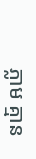ភ្លាម គ្មាន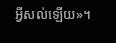អ្វីសល់ឡើយ»។